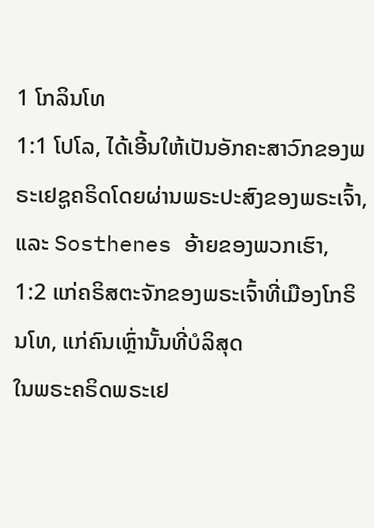1 ໂກລິນໂທ
1:1 ໂປໂລ, ໄດ້ເອີ້ນໃຫ້ເປັນອັກຄະສາວົກຂອງພຣະເຢຊູຄຣິດໂດຍຜ່ານພຣະປະສົງຂອງພຣະເຈົ້າ,
ແລະ Sosthenes ອ້າຍຂອງພວກເຮົາ,
1:2 ແກ່ຄຣິສຕະຈັກຂອງພຣະເຈົ້າທີ່ເມືອງໂກຣິນໂທ, ແກ່ຄົນເຫຼົ່ານັ້ນທີ່ບໍລິສຸດ
ໃນພຣະຄຣິດພຣະເຢ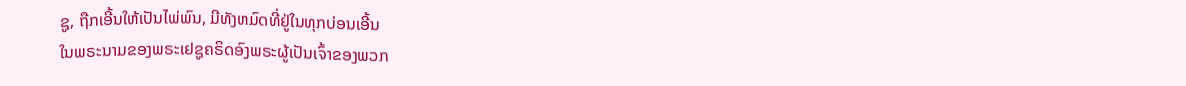ຊູ, ຖືກເອີ້ນໃຫ້ເປັນໄພ່ພົນ, ມີທັງຫມົດທີ່ຢູ່ໃນທຸກບ່ອນເອີ້ນ
ໃນພຣະນາມຂອງພຣະເຢຊູຄຣິດອົງພຣະຜູ້ເປັນເຈົ້າຂອງພວກ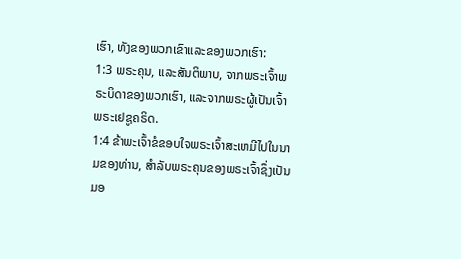ເຮົາ, ທັງຂອງພວກເຂົາແລະຂອງພວກເຮົາ:
1:3 ພຣະຄຸນ, ແລະສັນຕິພາບ, ຈາກພຣະເຈົ້າພຣະບິດາຂອງພວກເຮົາ, ແລະຈາກພຣະຜູ້ເປັນເຈົ້າ
ພຣະເຢຊູຄຣິດ.
1:4 ຂ້າພະເຈົ້າຂໍຂອບໃຈພຣະເຈົ້າສະເຫມີໄປໃນນາມຂອງທ່ານ, ສໍາລັບພຣະຄຸນຂອງພຣະເຈົ້າຊຶ່ງເປັນ
ມອ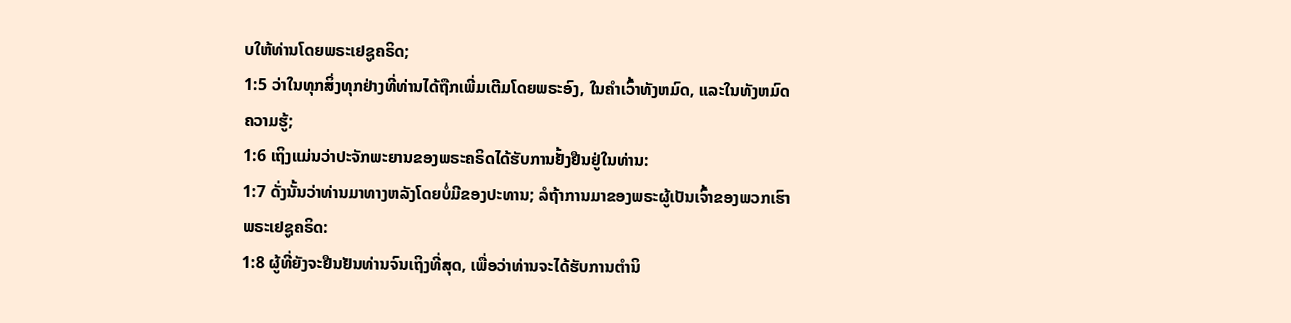ບໃຫ້ທ່ານໂດຍພຣະເຢຊູຄຣິດ;
1:5 ວ່າໃນທຸກສິ່ງທຸກຢ່າງທີ່ທ່ານໄດ້ຖືກເພີ່ມເຕີມໂດຍພຣະອົງ, ໃນຄໍາເວົ້າທັງຫມົດ, ແລະໃນທັງຫມົດ
ຄວາມຮູ້;
1:6 ເຖິງແມ່ນວ່າປະຈັກພະຍານຂອງພຣະຄຣິດໄດ້ຮັບການຢັ້ງຢືນຢູ່ໃນທ່ານ:
1:7 ດັ່ງນັ້ນວ່າທ່ານມາທາງຫລັງໂດຍບໍ່ມີຂອງປະທານ; ລໍຖ້າການມາຂອງພຣະຜູ້ເປັນເຈົ້າຂອງພວກເຮົາ
ພຣະເຢຊູຄຣິດ:
1:8 ຜູ້ທີ່ຍັງຈະຢືນຢັນທ່ານຈົນເຖິງທີ່ສຸດ, ເພື່ອວ່າທ່ານຈະໄດ້ຮັບການຕໍານິ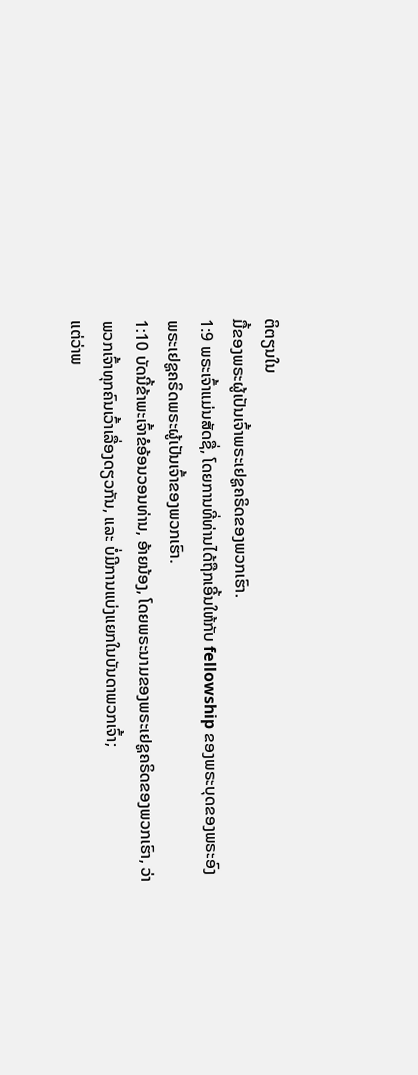ຕິຕຽນໃນ
ມື້ຂອງພຣະຜູ້ເປັນເຈົ້າພຣະເຢຊູຄຣິດຂອງພວກເຮົາ.
1:9 ພຣະເຈົ້າແມ່ນສັດຊື່, ໂດຍການທີ່ທ່ານໄດ້ຖືກເອີ້ນໃຫ້ກັບ fellowship ຂອງພຣະບຸດຂອງພຣະອົງ
ພຣະເຢຊູຄຣິດພຣະຜູ້ເປັນເຈົ້າຂອງພວກເຮົາ.
1:10 ບັດນີ້ຂ້າພະເຈົ້າຂໍອ້ອນວອນທ່ານ, ອ້າຍນ້ອງ, ໂດຍພຣະນາມຂອງພຣະເຢຊູຄຣິດຂອງພວກເຮົາ, ວ່າ
ພວກເຈົ້າທຸກຄົນເວົ້າເລື່ອງດຽວກັນ, ແລະ ບໍ່ມີການແບ່ງແຍກໃນບັນດາພວກເຈົ້າ;
ແຕ່ວ່າພ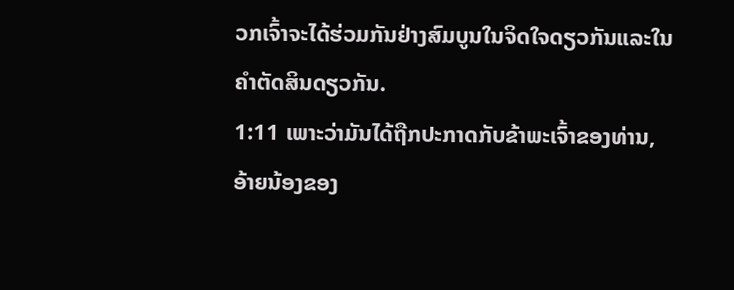ວກເຈົ້າຈະໄດ້ຮ່ວມກັນຢ່າງສົມບູນໃນຈິດໃຈດຽວກັນແລະໃນ
ຄໍາຕັດສິນດຽວກັນ.
1:11 ເພາະວ່າມັນໄດ້ຖືກປະກາດກັບຂ້າພະເຈົ້າຂອງທ່ານ, ອ້າຍນ້ອງຂອງ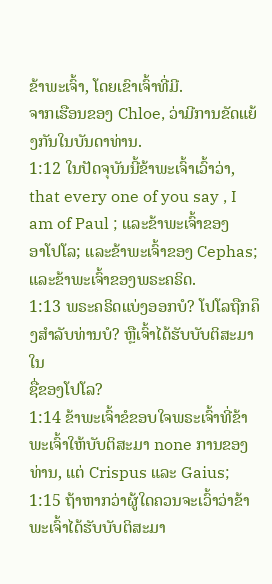ຂ້າພະເຈົ້າ, ໂດຍເຂົາເຈົ້າທີ່ມີ.
ຈາກເຮືອນຂອງ Chloe, ວ່າມີການຂັດແຍ້ງກັນໃນບັນດາທ່ານ.
1:12 ໃນປັດຈຸບັນນີ້ຂ້າພະເຈົ້າເວົ້າວ່າ, that every one of you say , I am of Paul ; ແລະຂ້າພະເຈົ້າຂອງ
ອາໂປໂລ; ແລະຂ້າພະເຈົ້າຂອງ Cephas; ແລະຂ້າພະເຈົ້າຂອງພຣະຄຣິດ.
1:13 ພຣະຄຣິດແບ່ງອອກບໍ? ໂປໂລຖືກຄຶງສໍາລັບທ່ານບໍ? ຫຼືເຈົ້າໄດ້ຮັບບັບຕິສະມາໃນ
ຊື່ຂອງໂປໂລ?
1:14 ຂ້າພະເຈົ້າຂໍຂອບໃຈພຣະເຈົ້າທີ່ຂ້າພະເຈົ້າໃຫ້ບັບຕິສະມາ none ການຂອງທ່ານ, ແຕ່ Crispus ແລະ Gaius;
1:15 ຖ້າຫາກວ່າຜູ້ໃດຄວນຈະເວົ້າວ່າຂ້າພະເຈົ້າໄດ້ຮັບບັບຕິສະມາ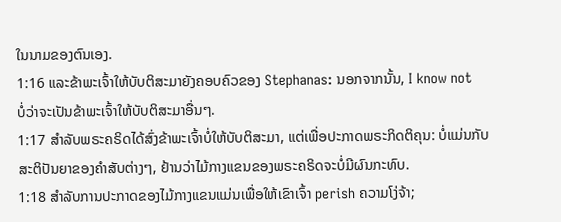ໃນນາມຂອງຕົນເອງ.
1:16 ແລະຂ້າພະເຈົ້າໃຫ້ບັບຕິສະມາຍັງຄອບຄົວຂອງ Stephanas: ນອກຈາກນັ້ນ, I know not
ບໍ່ວ່າຈະເປັນຂ້າພະເຈົ້າໃຫ້ບັບຕິສະມາອື່ນໆ.
1:17 ສໍາລັບພຣະຄຣິດໄດ້ສົ່ງຂ້າພະເຈົ້າບໍ່ໃຫ້ບັບຕິສະມາ, ແຕ່ເພື່ອປະກາດພຣະກິດຕິຄຸນ: ບໍ່ແມ່ນກັບ
ສະຕິປັນຍາຂອງຄໍາສັບຕ່າງໆ, ຢ້ານວ່າໄມ້ກາງແຂນຂອງພຣະຄຣິດຈະບໍ່ມີຜົນກະທົບ.
1:18 ສໍາລັບການປະກາດຂອງໄມ້ກາງແຂນແມ່ນເພື່ອໃຫ້ເຂົາເຈົ້າ perish ຄວາມໂງ່ຈ້າ;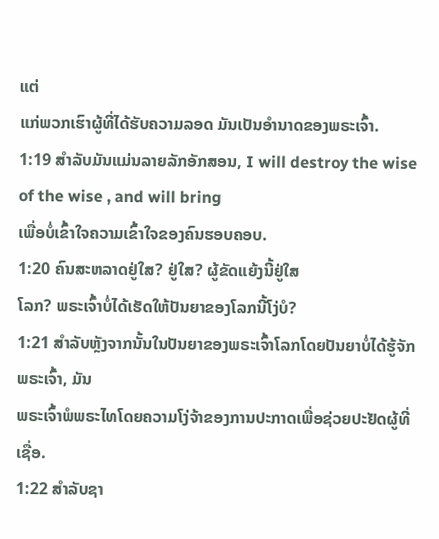ແຕ່
ແກ່ພວກເຮົາຜູ້ທີ່ໄດ້ຮັບຄວາມລອດ ມັນເປັນອຳນາດຂອງພຣະເຈົ້າ.
1:19 ສໍາລັບມັນແມ່ນລາຍລັກອັກສອນ, I will destroy the wise of the wise , and will bring
ເພື່ອບໍ່ເຂົ້າໃຈຄວາມເຂົ້າໃຈຂອງຄົນຮອບຄອບ.
1:20 ຄົນສະຫລາດຢູ່ໃສ? ຢູ່ໃສ? ຜູ້ຂັດແຍ້ງນີ້ຢູ່ໃສ
ໂລກ? ພຣະເຈົ້າບໍ່ໄດ້ເຮັດໃຫ້ປັນຍາຂອງໂລກນີ້ໂງ່ບໍ?
1:21 ສໍາລັບຫຼັງຈາກນັ້ນໃນປັນຍາຂອງພຣະເຈົ້າໂລກໂດຍປັນຍາບໍ່ໄດ້ຮູ້ຈັກພຣະເຈົ້າ, ມັນ
ພຣະເຈົ້າພໍພຣະໄທໂດຍຄວາມໂງ່ຈ້າຂອງການປະກາດເພື່ອຊ່ວຍປະຢັດຜູ້ທີ່ເຊື່ອ.
1:22 ສໍາລັບຊາ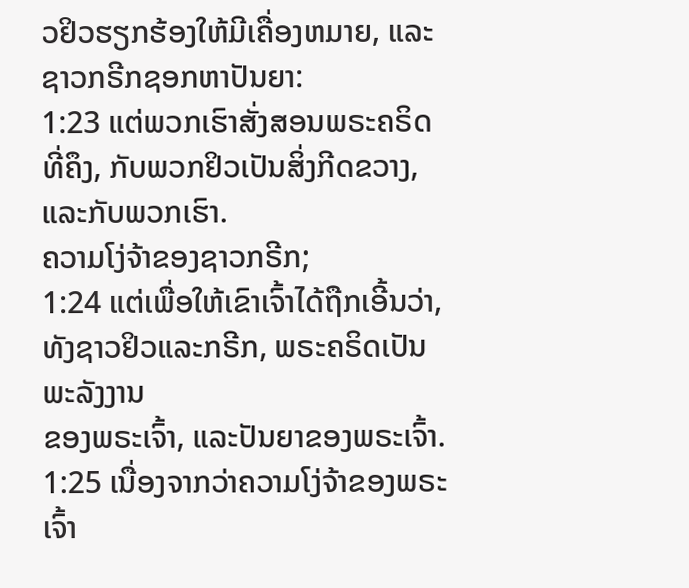ວຢິວຮຽກຮ້ອງໃຫ້ມີເຄື່ອງຫມາຍ, ແລະຊາວກຣີກຊອກຫາປັນຍາ:
1:23 ແຕ່ພວກເຮົາສັ່ງສອນພຣະຄຣິດທີ່ຄຶງ, ກັບພວກຢິວເປັນສິ່ງກີດຂວາງ, ແລະກັບພວກເຮົາ.
ຄວາມໂງ່ຈ້າຂອງຊາວກຣີກ;
1:24 ແຕ່ເພື່ອໃຫ້ເຂົາເຈົ້າໄດ້ຖືກເອີ້ນວ່າ, ທັງຊາວຢິວແລະກຣີກ, ພຣະຄຣິດເປັນພະລັງງານ
ຂອງພຣະເຈົ້າ, ແລະປັນຍາຂອງພຣະເຈົ້າ.
1:25 ເນື່ອງຈາກວ່າຄວາມໂງ່ຈ້າຂອງພຣະເຈົ້າ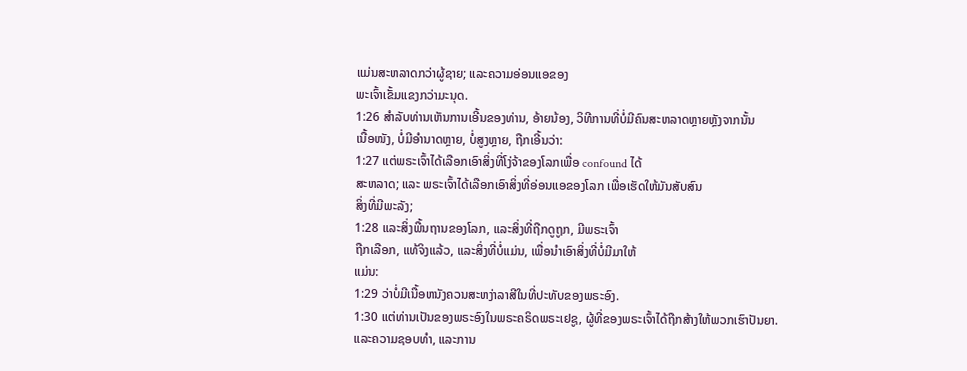ແມ່ນສະຫລາດກວ່າຜູ້ຊາຍ; ແລະຄວາມອ່ອນແອຂອງ
ພະເຈົ້າເຂັ້ມແຂງກວ່າມະນຸດ.
1:26 ສໍາລັບທ່ານເຫັນການເອີ້ນຂອງທ່ານ, ອ້າຍນ້ອງ, ວິທີການທີ່ບໍ່ມີຄົນສະຫລາດຫຼາຍຫຼັງຈາກນັ້ນ
ເນື້ອໜັງ, ບໍ່ມີອໍານາດຫຼາຍ, ບໍ່ສູງຫຼາຍ, ຖືກເອີ້ນວ່າ:
1:27 ແຕ່ພຣະເຈົ້າໄດ້ເລືອກເອົາສິ່ງທີ່ໂງ່ຈ້າຂອງໂລກເພື່ອ confound ໄດ້
ສະຫລາດ; ແລະ ພຣະເຈົ້າໄດ້ເລືອກເອົາສິ່ງທີ່ອ່ອນແອຂອງໂລກ ເພື່ອເຮັດໃຫ້ມັນສັບສົນ
ສິ່ງທີ່ມີພະລັງ;
1:28 ແລະສິ່ງພື້ນຖານຂອງໂລກ, ແລະສິ່ງທີ່ຖືກດູຖູກ, ມີພຣະເຈົ້າ
ຖືກເລືອກ, ແທ້ຈິງແລ້ວ, ແລະສິ່ງທີ່ບໍ່ແມ່ນ, ເພື່ອນຳເອົາສິ່ງທີ່ບໍ່ມີມາໃຫ້
ແມ່ນ:
1:29 ວ່າບໍ່ມີເນື້ອຫນັງຄວນສະຫງ່າລາສີໃນທີ່ປະທັບຂອງພຣະອົງ.
1:30 ແຕ່ທ່ານເປັນຂອງພຣະອົງໃນພຣະຄຣິດພຣະເຢຊູ, ຜູ້ທີ່ຂອງພຣະເຈົ້າໄດ້ຖືກສ້າງໃຫ້ພວກເຮົາປັນຍາ.
ແລະຄວາມຊອບທໍາ, ແລະການ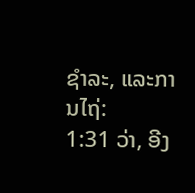ຊໍາລະ, ແລະການໄຖ່:
1:31 ວ່າ, ອີງ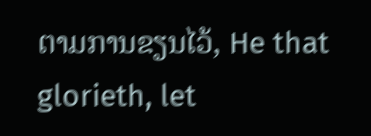ຕາມການຂຽນໄວ້, He that glorieth, let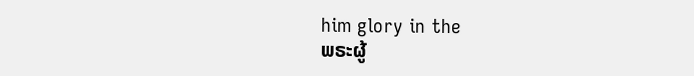him glory in the
ພຣະຜູ້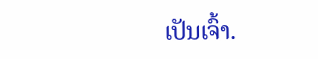ເປັນເຈົ້າ.